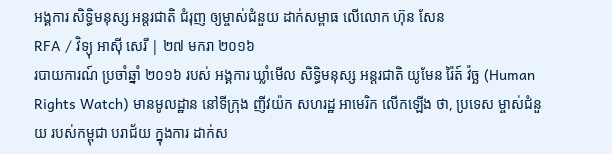អង្គការ សិទ្ធិមនុស្ស អន្តរជាតិ ជំរុញ ឲ្យម្ចាស់ជំនួយ ដាក់សម្ពាធ លើលោក ហ៊ុន សែន
RFA / វិទ្យុ អាស៊ី សេរី | ២៧ មករា ២០១៦
របាយការណ៍ ប្រចាំឆ្នាំ ២០១៦ របស់ អង្គការ ឃ្លាំមើល សិទ្ធិមនុស្ស អន្តរជាតិ យូមែន រ៉ៃត៍ វ៉ច្ឆ (Human Rights Watch) មានមូលដ្ឋាន នៅទីក្រុង ញីវយ៉ក សហរដ្ឋ អាមេរិក លើកឡើង ថា, ប្រទេស ម្ចាស់ជំនួយ របស់កម្ពុជា បរាជ័យ ក្នុងការ ដាក់ស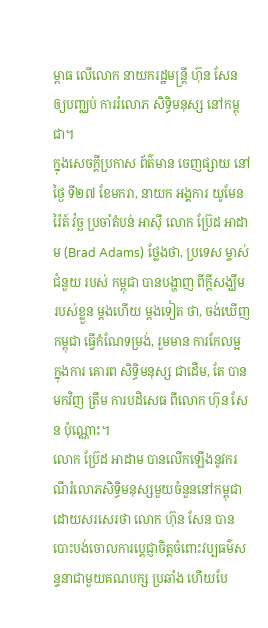ម្ពាធ លើលោក នាយករដ្ឋមន្ត្រី ហ៊ុន សែន ឲ្យបញ្ឈប់ ការរំលោភ សិទ្ធិមនុស្ស នៅកម្ពុជា។
ក្នុងសេចក្ដីប្រកាស ព័ត៌មាន ចេញផ្សាយ នៅថ្ងៃ ទី២៧ ខែមករា, នាយក អង្គការ យូមែន រ៉ៃត៍ វ៉ច្ឆ ប្រចាំតំបន់ អាស៊ី លោក ប្រ៊ែដ អាដាម (Brad Adams) ថ្លែងថា, ប្រទេស ម្ចាស់ជំនួយ របស់ កម្ពុជា បានបង្ហាញ ពីក្ដីសង្ឃឹម របស់ខ្លួន ម្ដងហើយ ម្ដងទៀត ថា, ចង់ឃើញ កម្ពុជា ធ្វើកំណែទម្រង់, រួមមាន ការកែលម្អ ក្នុងការ គោរព សិទ្ធិមនុស្ស ជាដើម, តែ បានមកវិញ ត្រឹម ការបដិសេធ ពីលោក ហ៊ុន សែន ប៉ុណ្ណោះ។
លោក ប្រ៊ែដ អាដាម បានលើកឡើងនូវករណីរំលោភសិទ្ធិមនុស្សមួយចំនួននៅកម្ពុជា ដោយសរសេរថា លោក ហ៊ុន សែន បានបោះបង់ចោលការប្ដេជ្ញាចិត្តចំពោះវប្បធម៌សន្ទនាជាមួយគណបក្ស ប្រឆាំង ហើយបែ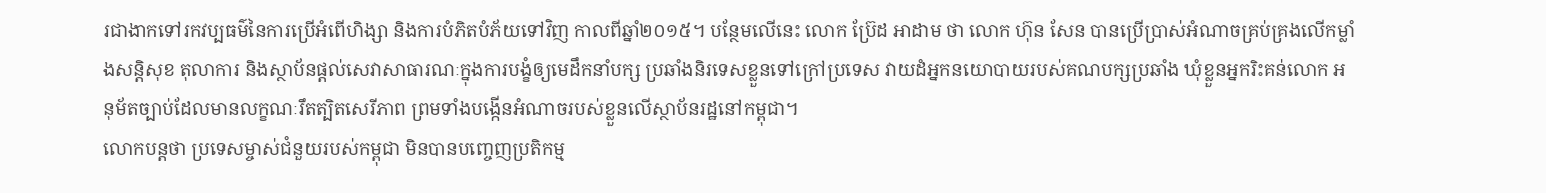រជាងាកទៅរកវប្បធម៌នៃការប្រើអំពើហិង្សា និងការបំភិតបំភ័យទៅវិញ កាលពីឆ្នាំ២០១៥។ បន្ថែមលើនេះ លោក ប្រ៊ែដ អាដាម ថា លោក ហ៊ុន សែន បានប្រើប្រាស់អំណាចគ្រប់គ្រងលើកម្លាំងសន្តិសុខ តុលាការ និងស្ថាប័នផ្ដល់សេវាសាធារណៈក្នុងការបង្ខំឲ្យមេដឹកនាំបក្ស ប្រឆាំងនិរទេសខ្លួនទៅក្រៅប្រទេស វាយដំអ្នកនយោបាយរបស់គណបក្សប្រឆាំង ឃុំខ្លួនអ្នករិះគន់លោក អនុម័តច្បាប់ដែលមានលក្ខណៈរឹតត្បិតសេរីភាព ព្រមទាំងបង្កើនអំណាចរបស់ខ្លួនលើស្ថាប័នរដ្ឋនៅកម្ពុជា។
លោកបន្តថា ប្រទេសម្ចាស់ជំនួយរបស់កម្ពុជា មិនបានបញ្ចេញប្រតិកម្ម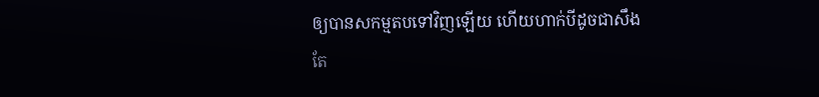ឲ្យបានសកម្មតបទៅវិញឡើយ ហើយហាក់បីដូចជាសឹងតែ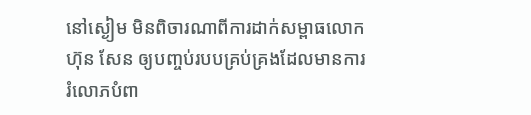នៅស្ងៀម មិនពិចារណាពីការដាក់សម្ពាធលោក ហ៊ុន សែន ឲ្យបញ្ចប់របបគ្រប់គ្រងដែលមានការរំលោភបំពា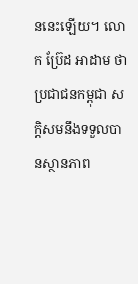ននេះឡើយ។ លោក ប្រ៊ែដ អាដាម ថា ប្រជាជនកម្ពុជា សក្ដិសមនឹងទទួលបានស្ថានភាព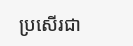ប្រសើរជា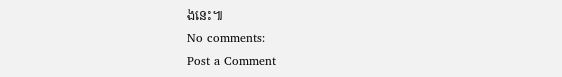ងនេះ៕
No comments:
Post a Comment